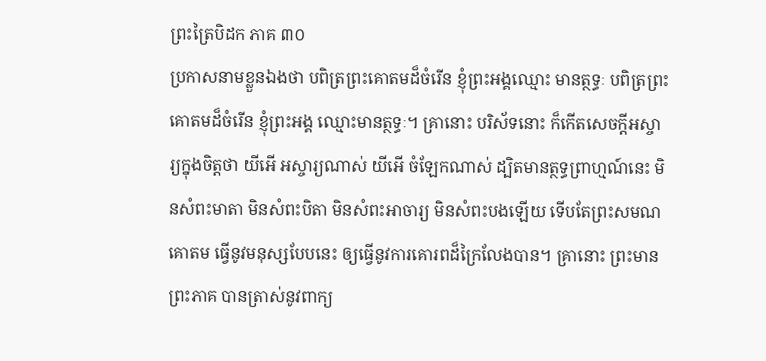ព្រះត្រៃបិដក ភាគ ៣០
ប្រកាសនាមខ្លួនឯងថា បពិត្រព្រះគោតមដ៏ចំរើន ខ្ញុំព្រះអង្គឈ្មោះ មានត្ថទ្ធៈ បពិត្រព្រះគោតមដ៏ចំរើន ខ្ញុំព្រះអង្គ ឈ្មោះមានត្ថទ្ធៈ។ គ្រានោះ បរិស័ទនោះ ក៏កើតសេចក្តីអស្ចារ្យក្នុងចិត្តថា យីអើ អស្ចារ្យណាស់ យីអើ ចំឡែកណាស់ ដ្បិតមានត្ថទ្ធព្រាហ្មណ៍នេះ មិនសំពះមាតា មិនសំពះបិតា មិនសំពះអាចារ្យ មិនសំពះបងឡើយ ទើបតែព្រះសមណគោតម ធ្វើនូវមនុស្សបែបនេះ ឲ្យធ្វើនូវការគោរពដ៏ក្រៃលែងបាន។ គ្រានោះ ព្រះមានព្រះភាគ បានត្រាស់នូវពាក្យ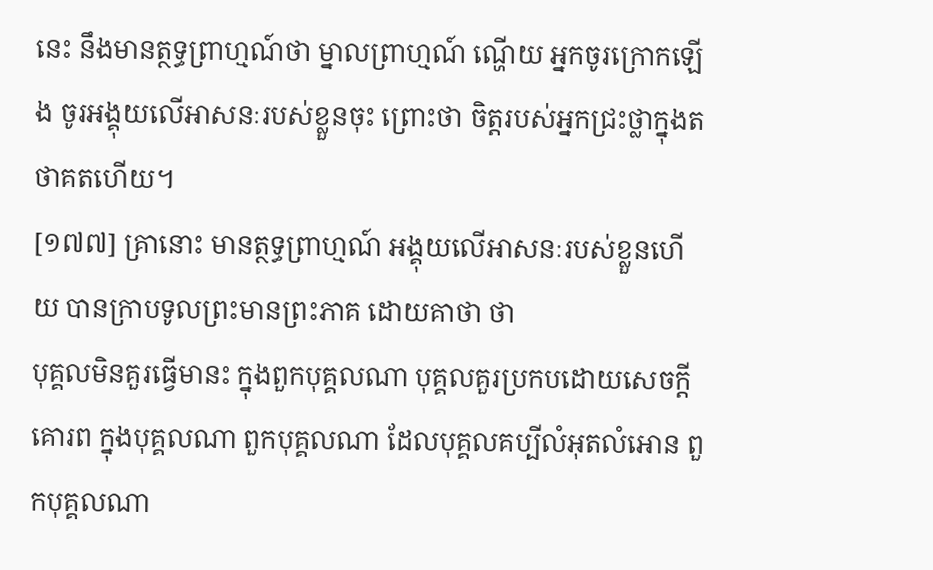នេះ នឹងមានត្ថទ្ធព្រាហ្មណ៍ថា ម្នាលព្រាហ្មណ៍ ណ្ហើយ អ្នកចូរក្រោកឡើង ចូរអង្គុយលើអាសនៈរបស់ខ្លួនចុះ ព្រោះថា ចិត្តរបស់អ្នកជ្រះថ្លាក្នុងតថាគតហើយ។
[១៧៧] គ្រានោះ មានត្ថទ្ធព្រាហ្មណ៍ អង្គុយលើអាសនៈរបស់ខ្លួនហើយ បានក្រាបទូលព្រះមានព្រះភាគ ដោយគាថា ថា
បុគ្គលមិនគួរធ្វើមានះ ក្នុងពួកបុគ្គលណា បុគ្គលគួរប្រកបដោយសេចក្តីគោរព ក្នុងបុគ្គលណា ពួកបុគ្គលណា ដែលបុគ្គលគប្បីលំអុតលំអោន ពួកបុគ្គលណា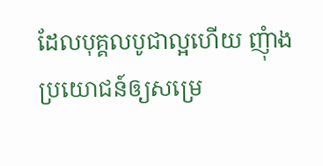ដែលបុគ្គលបូជាល្អហើយ ញុំាងប្រយោជន៍ឲ្យសម្រេ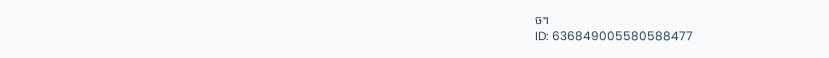ច។
ID: 636849005580588477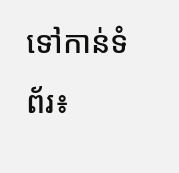ទៅកាន់ទំព័រ៖